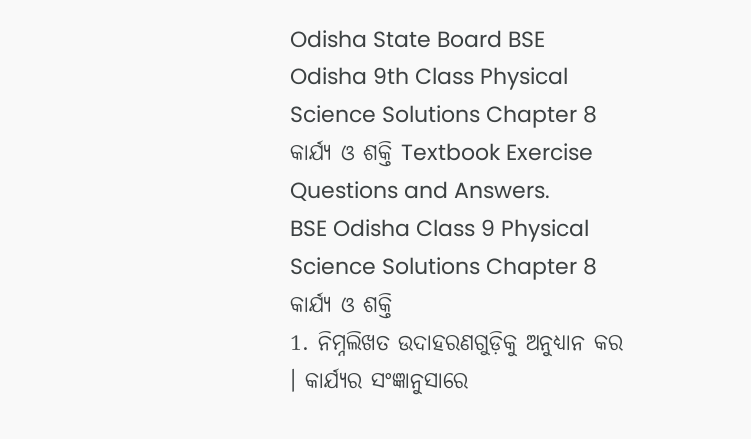Odisha State Board BSE Odisha 9th Class Physical Science Solutions Chapter 8 କାର୍ଯ୍ୟ ଓ ଶକ୍ତି Textbook Exercise Questions and Answers.
BSE Odisha Class 9 Physical Science Solutions Chapter 8 କାର୍ଯ୍ୟ ଓ ଶକ୍ତି
1. ନିମ୍ନଲିଖତ ଉଦାହରଣଗୁଡ଼ିକୁ ଅନୁଧ୍ୟାନ କର । କାର୍ଯ୍ୟର ସଂଜ୍ଞାନୁସାରେ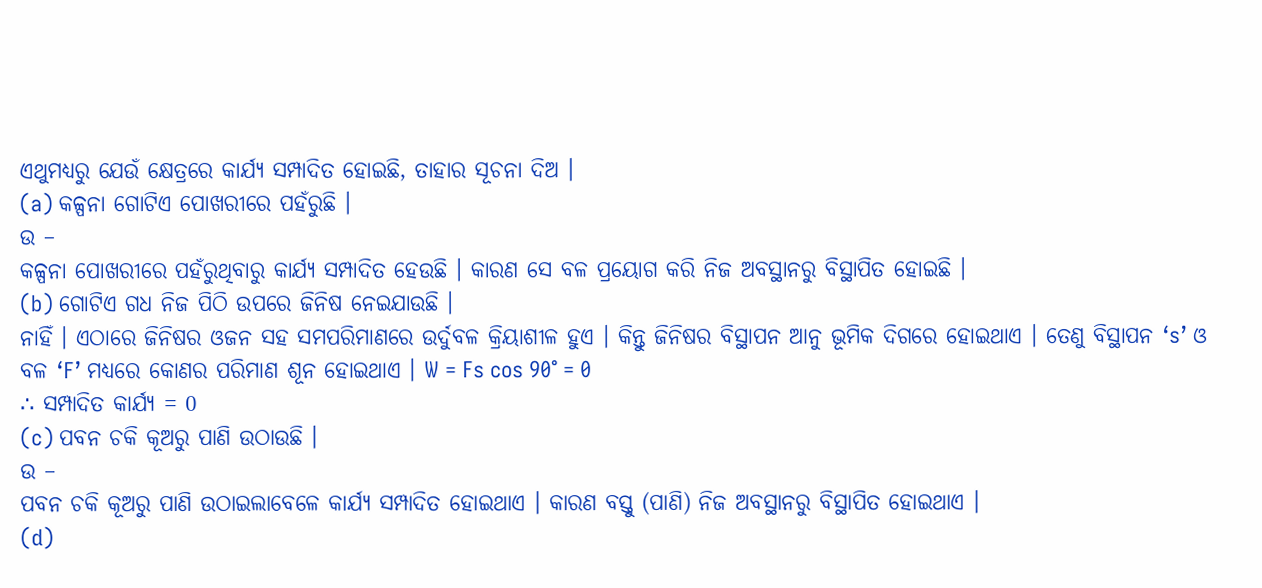ଏଥୁମଧ୍ୟରୁ ଯେଉଁ କ୍ଷେତ୍ରରେ କାର୍ଯ୍ୟ ସମ୍ପାଦିତ ହୋଇଛି, ତାହାର ସୂଚନା ଦିଅ ।
(a) କଳ୍ପନା ଗୋଟିଏ ପୋଖରୀରେ ପହଁରୁଛି ।
ଉ –
କଳ୍ପନା ପୋଖରୀରେ ପହଁରୁଥିବାରୁ କାର୍ଯ୍ୟ ସମ୍ପାଦିତ ହେଉଛି । କାରଣ ସେ ବଳ ପ୍ରୟୋଗ କରି ନିଜ ଅବସ୍ଥାନରୁ ବିସ୍ଥାପିତ ହୋଇଛି ।
(b) ଗୋଟିଏ ଗଧ ନିଜ ପିଠି ଉପରେ ଜିନିଷ ନେଇଯାଉଛି ।
ନାହିଁ । ଏଠାରେ ଜିନିଷର ଓଜନ ସହ ସମପରିମାଣରେ ଉର୍ଦୁବଳ କ୍ରିୟାଶୀଳ ହୁଏ । କିନ୍ତୁ ଜିନିଷର ବିସ୍ଥାପନ ଆନୁ ଭୂମିକ ଦିଗରେ ହୋଇଥାଏ । ତେଣୁ ବିସ୍ଥାପନ ‘s’ ଓ ବଳ ‘F’ ମଧ୍ୟରେ କୋଣର ପରିମାଣ ଶୂନ ହୋଇଥାଏ । W = Fs cos 90° = 0
∴ ସମ୍ପାଦିତ କାର୍ଯ୍ୟ = 0
(c) ପବନ ଚକି କୂଅରୁ ପାଣି ଉଠାଉଛି ।
ଉ –
ପବନ ଚକି କୂଅରୁ ପାଣି ଉଠାଇଲାବେଳେ କାର୍ଯ୍ୟ ସମ୍ପାଦିତ ହୋଇଥାଏ । କାରଣ ବସ୍ତୁ (ପାଣି) ନିଜ ଅବସ୍ଥାନରୁ ବିସ୍ଥାପିତ ହୋଇଥାଏ ।
(d)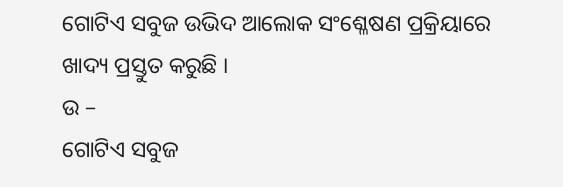ଗୋଟିଏ ସବୁଜ ଉଭିଦ ଆଲୋକ ସଂଶ୍ଳେଷଣ ପ୍ରକ୍ରିୟାରେ ଖାଦ୍ୟ ପ୍ରସ୍ତୁତ କରୁଛି ।
ଉ –
ଗୋଟିଏ ସବୁଜ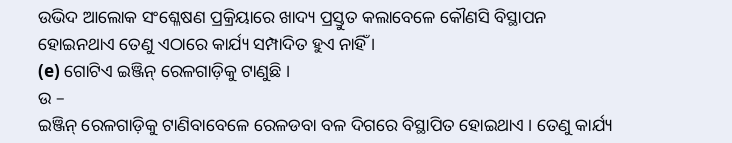ଉଭିଦ ଆଲୋକ ସଂଶ୍ଳେଷଣ ପ୍ରକ୍ରିୟାରେ ଖାଦ୍ୟ ପ୍ରସ୍ତୁତ କଲାବେଳେ କୌଣସି ବିସ୍ଥାପନ ହୋଇନଥାଏ ତେଣୁ ଏଠାରେ କାର୍ଯ୍ୟ ସମ୍ପାଦିତ ହୁଏ ନାହିଁ ।
(e) ଗୋଟିଏ ଇଞ୍ଜିନ୍ ରେଳଗାଡ଼ିକୁ ଟାଣୁଛି ।
ଉ –
ଇଞ୍ଜିନ୍ ରେଳଗାଡ଼ିକୁ ଟାଣିବାବେଳେ ରେଳଡବା ବଳ ଦିଗରେ ବିସ୍ଥାପିତ ହୋଇଥାଏ । ତେଣୁ କାର୍ଯ୍ୟ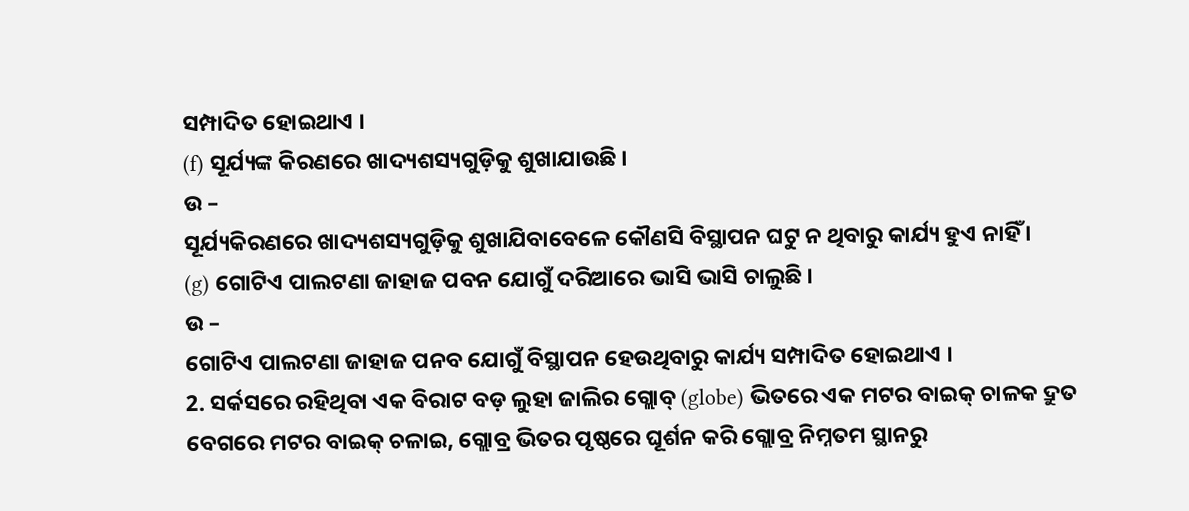ସମ୍ପାଦିତ ହୋଇଥାଏ ।
(f) ସୂର୍ଯ୍ୟଙ୍କ କିରଣରେ ଖାଦ୍ୟଶସ୍ୟଗୁଡ଼ିକୁ ଶୁଖାଯାଉଛି ।
ଉ –
ସୂର୍ଯ୍ୟକିରଣରେ ଖାଦ୍ୟଶସ୍ୟଗୁଡ଼ିକୁ ଶୁଖାଯିବାବେଳେ କୌଣସି ବିସ୍ଥାପନ ଘଟୁ ନ ଥିବାରୁ କାର୍ଯ୍ୟ ହୁଏ ନାହିଁ ।
(g) ଗୋଟିଏ ପାଲଟଣା ଜାହାଜ ପବନ ଯୋଗୁଁ ଦରିଆରେ ଭାସି ଭାସି ଚାଲୁଛି ।
ଉ –
ଗୋଟିଏ ପାଲଟଣା ଜାହାଜ ପନବ ଯୋଗୁଁ ବିସ୍ଥାପନ ହେଉଥିବାରୁ କାର୍ଯ୍ୟ ସମ୍ପାଦିତ ହୋଇଥାଏ ।
2. ସର୍କସରେ ରହିଥିବା ଏକ ବିରାଟ ବଡ଼ ଲୁହା ଜାଲିର ଗ୍ଲୋବ୍ (globe) ଭିତରେ ଏକ ମଟର ବାଇକ୍ ଚାଳକ ଦ୍ରୁତ ବେଗରେ ମଟର ବାଇକ୍ ଚଳାଇ, ଗ୍ଲୋବ୍ର ଭିତର ପୃଷ୍ଠରେ ଘୂର୍ଶନ କରି ଗ୍ଲୋବ୍ର ନିମ୍ନତମ ସ୍ଥାନରୁ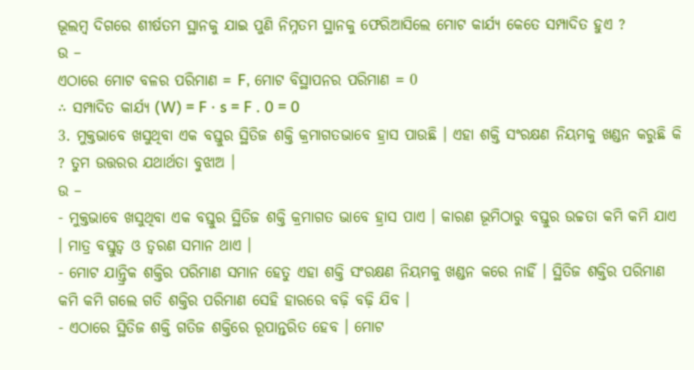ଭୂଲମ୍ବ ଦିଗରେ ଶୀର୍ଷତମ ସ୍ଥାନକୁ ଯାଇ ପୁଣି ନିମ୍ନତମ ସ୍ଥାନକୁ ଫେରିଆସିଲେ ମୋଟ କାର୍ଯ୍ୟ କେତେ ସମ୍ପାଦିତ ହୁଏ ?
ଉ –
ଏଠାରେ ମୋଟ ବଳର ପରିମାଣ = F, ମୋଟ ବିସ୍ଥାପନର ପରିମାଣ = 0
∴ ସମ୍ପାଦିତ କାର୍ଯ୍ୟ (W) = F · s = F . 0 = 0
3. ମୁକ୍ତଭାବେ ଖସୁଥିବା ଏକ ବସ୍ତୁର ସ୍ଥିତିଜ ଶକ୍ତି କ୍ରମାଗତଭାବେ ହ୍ରାସ ପାଉଛି । ଏହା ଶକ୍ତି ସଂରକ୍ଷଣ ନିୟମକୁ ଖଣ୍ଡନ କରୁଛି କି ? ତୁମ ଉତ୍ତରର ଯଥାର୍ଥତା ବୁଝାଅ ।
ଉ –
- ମୁକ୍ତଭାବେ ଖସୁଥିବା ଏକ ବସ୍ତୁର ସ୍ଥିତିଜ ଶକ୍ତି କ୍ରମାଗତ ଭାବେ ହ୍ରାସ ପାଏ । କାରଣ ଭୂମିଠାରୁ ବସ୍ତୁର ଉଚ୍ଚତା କମି କମି ଯାଏ । ମାତ୍ର ବସ୍ତୁତ୍ଵ ଓ ତ୍ଵରଣ ସମାନ ଥାଏ ।
- ମୋଟ ଯାନ୍ତ୍ରିକ ଶକ୍ତିର ପରିମାଣ ସମାନ ହେତୁ ଏହା ଶକ୍ତି ସଂରକ୍ଷଣ ନିୟମକୁ ଖଣ୍ଡନ କରେ ନାହିଁ । ସ୍ଥିତିଜ ଶକ୍ତିର ପରିମାଣ କମି କମି ଗଲେ ଗତି ଶକ୍ତିର ପରିମାଣ ସେହି ହାରରେ ବଢ଼ି ବଢ଼ି ଯିବ ।
- ଏଠାରେ ସ୍ଥିତିଜ ଶକ୍ତି ଗତିଜ ଶକ୍ତିରେ ରୂପାନ୍ତରିତ ହେବ । ମୋଟ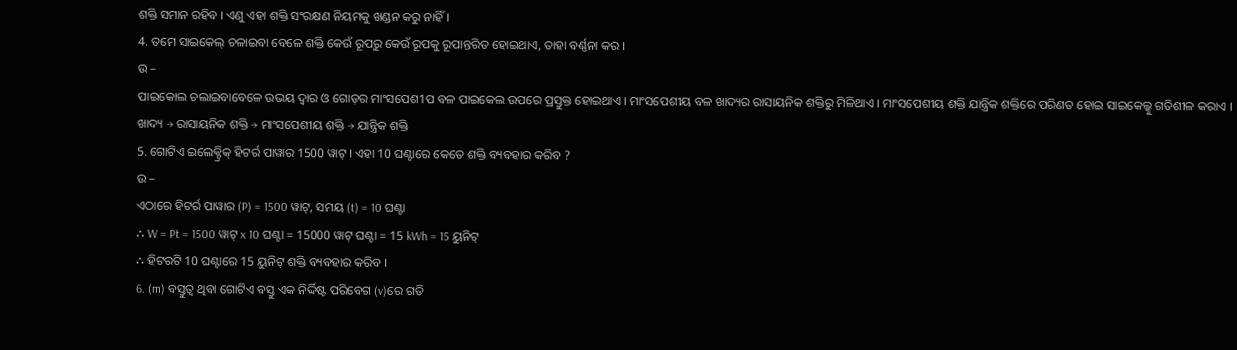ଶକ୍ତି ସମାନ ରହିବ । ଏଣୁ ଏହା ଶକ୍ତି ସଂରକ୍ଷଣ ନିୟମକୁ ଖଣ୍ଡନ କରୁ ନାହିଁ ।
4. ତମେ ସାଇକେଲ୍ ଚଳାଇବା ବେଳେ ଶକ୍ତି କେଉଁ ରୂପରୁ କେଉଁ ରୂପକୁ ରୂପାନ୍ତରିତ ହୋଇଥାଏ, ତାହା ବର୍ଣ୍ଣନା କର ।
ଉ –
ପାଇକୋଲ ଚଲାଇବାବେଳେ ଉଭୟ ଦ୍ଵାର ଓ ଗୋଡ଼ର ମାଂସପେଶ1ପ ବଳ ପାଇକେଲ ଉପରେ ପ୍ରସ୍ତୁକ୍ତ ହୋଇଥାଏ । ମାଂସପେଶୀୟ ବଳ ଖାଦ୍ୟର ରାସାୟନିକ ଶକ୍ତିରୁ ମିଳିଥାଏ । ମାଂସପେଶୀୟ ଶକ୍ତି ଯାନ୍ତ୍ରିକ ଶକ୍ତିରେ ପରିଣତ ହୋଇ ସାଇକେଲ୍କୁ ଗତିଶୀଳ କରାଏ ।
ଖାଦ୍ୟ → ରାସାୟନିକ ଶକ୍ତି → ମାଂସପେଶୀୟ ଶକ୍ତି → ଯାନ୍ତ୍ରିକ ଶକ୍ତି
5. ଗୋଟିଏ ଇଲେକ୍ଟ୍ରିକ୍ ହିଟର୍ର ପାୱାର 1500 ୱାଟ୍ । ଏହା 10 ଘଣ୍ଟାରେ କେତେ ଶକ୍ତି ବ୍ୟବହାର କରିବ ?
ଉ –
ଏଠାରେ ହିଟର୍ର ପାୱାର (P) = 1500 ୱାଟ୍, ସମୟ (t) = 10 ଘଣ୍ଟା
∴ W = Pt = 1500 ୱାଟ୍ x 10 ଘଣ୍ଟା = 15000 ୱାଟ୍ ଘଣ୍ଟା = 15 kWh = 15 ୟୁନିଟ୍
∴ ହିଟରଟି 10 ଘଣ୍ଟାରେ 15 ୟୁନିଟ୍ ଶକ୍ତି ବ୍ୟବହାର କରିବ ।
6. (m) ବସ୍ତୁତ୍ଵ ଥିବା ଗୋଟିଏ ବସ୍ତୁ ଏକ ନିର୍ଦ୍ଦିଷ୍ଟ ପରିବେଗ (v)ରେ ଗତି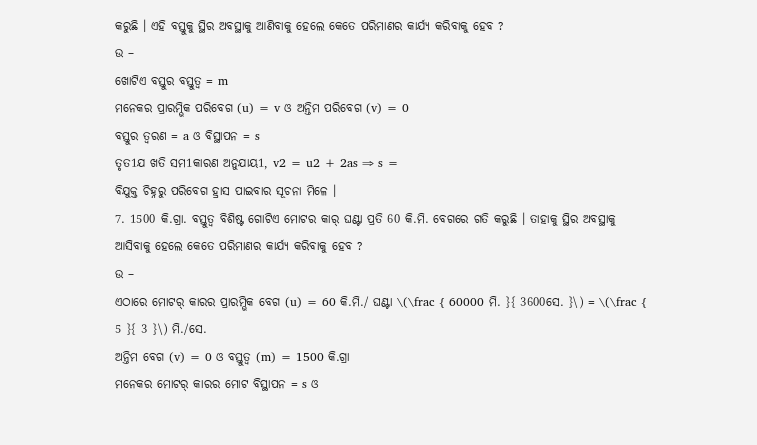କରୁଛି । ଏହି ବସ୍ତୁକୁ ସ୍ଥିର ଅବସ୍ଥାକୁ ଆଣିବାକୁ ହେଲେ କେତେ ପରିମାଣର କାର୍ଯ୍ୟ କରିବାକୁ ହେବ ?
ଉ –
ଖୋଟିଏ ବସ୍ତୁର ବସ୍ତୁତ୍ଵ = m
ମନେକର ପ୍ରାରମ୍ଭିକ ପରିବେଗ (u) = v ଓ ଅନ୍ତିମ ପରିବେଗ (v) = 0
ବସ୍ତୁର ତ୍ଵରଣ = a ଓ ବିସ୍ଥାପନ = s
ତୃତ1ଯ ଖତି ସମ1କାରଣ ଅନୁଯାୟ1, v2 = u2 + 2as ⇒ s =
ବିଯୁକ୍ତ ଚିହ୍ନରୁ ପରିବେଗ ହ୍ରାସ ପାଇବାର ସୂଚନା ମିଳେ ।
7. 1500 କି.ଗ୍ରା. ବସ୍ତୁତ୍ଵ ବିଶିଷ୍ଟ ଗୋଟିଏ ମୋଟର କାର୍ ଘଣ୍ଟା ପ୍ରତି 60 କି.ମି. ବେଗରେ ଗତି କରୁଛି । ତାହାକୁ ସ୍ଥିର ଅବସ୍ଥାକୁ ଆସିବାକୁ ହେଲେ କେତେ ପରିମାଣର କାର୍ଯ୍ୟ କରିବାକୁ ହେବ ?
ଉ –
ଏଠାରେ ମୋଟର୍ କାରର ପ୍ରାରମ୍ଭିକ ବେଗ (u) = 60 କି.ମି./ ଘଣ୍ଟା \(\frac { 60000 ମି. }{ 3600ସେ. }\) = \(\frac { 5 }{ 3 }\) ମି./ସେ.
ଅନ୍ତିମ ବେଗ (v) = 0 ଓ ବସ୍ତୁତ୍ୱ (m) = 1500 କି.ଗ୍ରା
ମନେକର ମୋଟର୍ କାରର ମୋଟ ବିସ୍ଥାପନ = s ଓ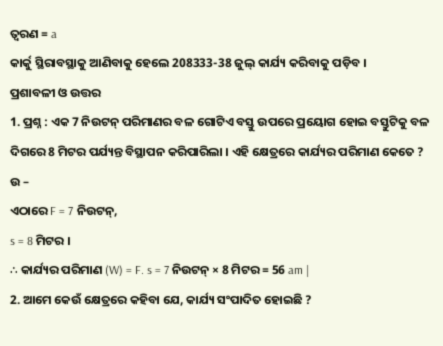ତ୍ଵରଣ = a
କାର୍କୁ ସ୍ଥିରାବସ୍ଥାକୁ ଆଣିବାକୁ ହେଲେ 208333-38 ଜୁଲ୍ କାର୍ଯ୍ୟ କରିବାକୁ ପଡ଼ିବ ।
ପ୍ରଶାବଳୀ ଓ ଉତ୍ତର
1. ପ୍ରଶ୍ନ : ଏକ 7 ନିଉଟନ୍ ପରିମାଣର ବଳ ଗୋଟିଏ ବସ୍ତୁ ଉପରେ ପ୍ରୟୋଗ ହୋଇ ବସ୍ତୁଟିକୁ ବଳ ଦିଗରେ 8 ମିଟର ପର୍ଯ୍ୟନ୍ତ ବିସ୍ଥାପନ କରିପାରିଲା । ଏହି କ୍ଷେତ୍ରରେ କାର୍ଯ୍ୟର ପରିମାଣ କେତେ ?
ଉ –
ଏଠାରେ F = 7 ନିଉଟନ୍,
s = 8 ମିଟର ।
∴ କାର୍ଯ୍ୟର ପରିମାଣ (W) = F. s = 7 ନିଉଟନ୍ × 8 ମିଟର = 56 am |
2. ଆମେ କେଉଁ କ୍ଷେତ୍ରରେ କହିବା ଯେ, କାର୍ଯ୍ୟ ସଂପାଦିତ ହୋଇଛି ?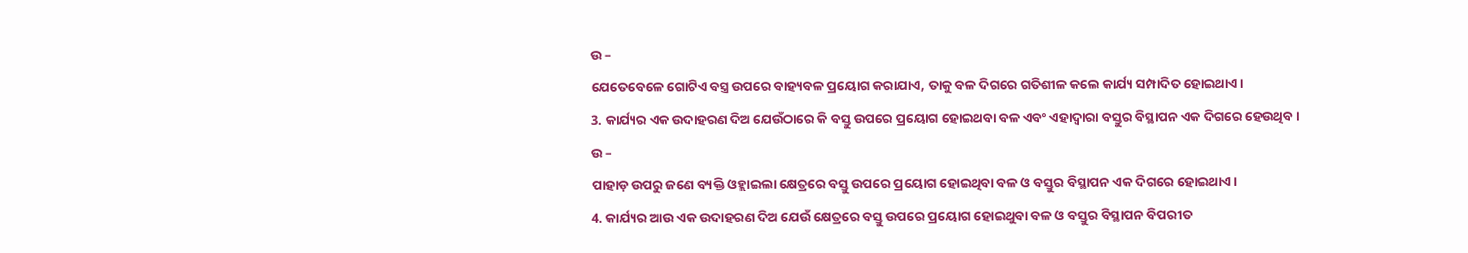ଉ –
ଯେତେବେଳେ ଗୋଟିଏ ବସ୍ତ୍ର ଉପରେ ବାହ୍ୟବଳ ପ୍ରୟୋଗ କରାଯାଏ, ତାକୁ ବଳ ଦିଗରେ ଗତିଶୀଳ କଲେ କାର୍ଯ୍ୟ ସମ୍ପାଦିତ ହୋଇଥାଏ।
3. କାର୍ଯ୍ୟର ଏକ ଉଦାହରଣ ଦିଅ ଯେଉଁଠାରେ କି ବସ୍ତୁ ଉପରେ ପ୍ରୟୋଗ ହୋଇଥବା ବଳ ଏବଂ ଏହାଦ୍ଵାରା ବସ୍ତୁର ବିସ୍ଥାପନ ଏକ ଦିଗରେ ହେଉଥିବ।
ଉ –
ପାହାଡ଼ ଉପରୁ ଜଣେ ବ୍ୟକ୍ତି ଓହ୍ଲାଇଲା କ୍ଷେତ୍ରରେ ବସ୍ତୁ ଉପରେ ପ୍ରୟୋଗ ହୋଇଥିବା ବଳ ଓ ବସ୍ତୁର ବିସ୍ଥାପନ ଏକ ଦିଗରେ ହୋଇଥାଏ।
4. କାର୍ଯ୍ୟର ଆଉ ଏକ ଉଦାହରଣ ଦିଅ ଯେଉଁ କ୍ଷେତ୍ରରେ ବସ୍ତୁ ଉପରେ ପ୍ରୟୋଗ ହୋଇଥୁବା ବଳ ଓ ବସ୍ତୁର ବିସ୍ଥାପନ ବିପରୀତ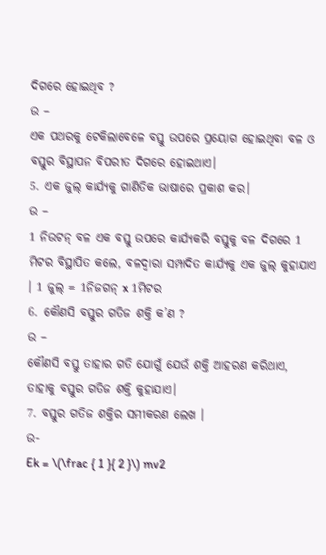ଦିଗରେ ହୋଇଥିବ ?
ଉ –
ଏକ ପଥରକୁ ଟେକିଲାବେଳେ ବସ୍ତୁ ଉପରେ ପ୍ରୟୋଗ ହୋଇଥିବା ବଳ ଓ ବସ୍ତୁର ବିସ୍ଥାପନ ବିପରୀତ ଦିଗରେ ହୋଇଥାଏ।
5. ଏକ ଜୁଲ୍ କାର୍ଯ୍ୟକୁ ଗାଣିତିକ ଭାଷାରେ ପ୍ରକାଶ କର।
ଉ –
1 ନିଉଟନ୍ ବଳ ଏକ ବସ୍ତୁ ଉପରେ କାର୍ଯ୍ୟକରି ବସ୍ତୁକୁ ବଳ ଦିଗରେ 1 ମିଟର ବିସ୍ଥାପିତ କଲେ, ବଳଦ୍ଵାରା ସମ୍ପାଦିତ କାର୍ଯ୍ୟକୁ ଏକ ଜୁଲ୍ କୁହାଯାଏ । 1 ଜୁଲ୍ = 1ନିଜଗନ୍ x 1ମିଟର
6. କୌଣସି ବସ୍ତୁର ଗତିଜ ଶକ୍ତି କ’ଣ ?
ଉ –
କୌଣସି ବସ୍ତୁ ତାହାର ଗତି ଯୋଗୁଁ ଯେଉଁ ଶକ୍ତି ଆହରଣ କରିଥାଏ, ତାହାକୁ ବସ୍ତୁର ଗତିଜ ଶକ୍ତି କୁହାଯାଏ।
7. ବସ୍ତୁର ଗତିଜ ଶକ୍ତିର ସମୀକରଣ ଲେଖ ।
ଉ-
Ek = \(\frac { 1 }{ 2 }\) mv2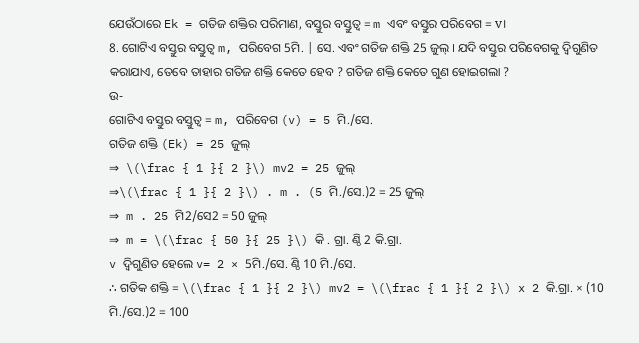ଯେଉଁଠାରେ Ek = ଗତିଜ ଶକ୍ତିର ପରିମାଣ, ବସ୍ତୁର ବସ୍ତୁତ୍ଵ = m ଏବଂ ବସ୍ତୁର ପରିବେଗ = v।
8. ଗୋଟିଏ ବସ୍ତୁର ବସ୍ତୁତ୍ଵ m, ପରିବେଗ 5ମି. | ସେ. ଏବଂ ଗତିଜ ଶକ୍ତି 25 ଜୁଲ୍ । ଯଦି ବସ୍ତୁର ପରିବେଗକୁ ଦ୍ଵିଗୁଣିତ କରାଯାଏ, ତେବେ ତାହାର ଗତିଜ ଶକ୍ତି କେତେ ହେବ ? ଗତିଜ ଶକ୍ତି କେତେ ଗୁଣ ହୋଇଗଲା ?
ଉ-
ଗୋଟିଏ ବସ୍ତୁର ବସ୍ତୁତ୍ଵ = m, ପରିବେଗ (v) = 5 ମି./ସେ.
ଗତିଜ ଶକ୍ତି (Ek) = 25 ଜୁଲ୍
⇒ \(\frac { 1 }{ 2 }\) mv2 = 25 ଜୁଲ୍
⇒\(\frac { 1 }{ 2 }\) . m . (5 ମି./ସେ.)2 = 25 ଜୁଲ୍
⇒ m . 25 ମି2/ସେ2 = 50 ଜୁଲ୍
⇒ m = \(\frac { 50 }{ 25 }\) କି . ଗ୍ରା. ଣ୍ଠି 2 କି.ଗ୍ରା.
v ଦ୍ଵିଗୁଣିତ ହେଲେ v= 2 × 5ମି./ସେ. ଣ୍ଠି 10 ମି./ସେ.
∴ ଗତିକ ଶକ୍ତି = \(\frac { 1 }{ 2 }\) mv2 = \(\frac { 1 }{ 2 }\) x 2 କି.ଗ୍ରା. × (10 ମି./ସେ.)2 = 100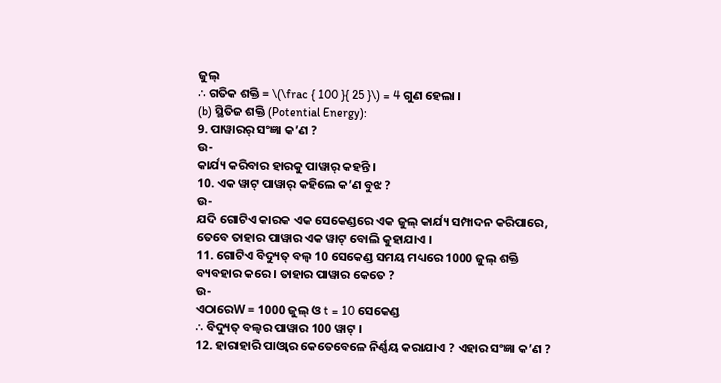ଜୁଲ୍
∴ ଗତିକ ଶକ୍ତି = \(\frac { 100 }{ 25 }\) = 4 ଗୁଣ ହେଲା ।
(b) ସ୍ଥିତିଜ ଶକ୍ତି (Potential Energy):
9. ପାୱାରର୍ ସଂଜ୍ଞା କ’ଣ ?
ଉ-
କାର୍ଯ୍ୟ କରିବାର ହାରକୁ ପାୱାର୍ କହନ୍ତି ।
10. ଏକ ୱାଟ୍ ପାୱାର୍ କହିଲେ କ’ଣ ବୁଝ ?
ଉ-
ଯଦି ଗୋଟିଏ କାରକ ଏକ ସେକେଣ୍ଡରେ ଏକ ଜୁଲ୍ କାର୍ଯ୍ୟ ସମ୍ପାଦନ କରିପାରେ, ତେବେ ତାହାର ପାୱାର ଏକ ୱାଟ୍ ବୋଲି କୁହାଯାଏ ।
11. ଗୋଟିଏ ବିଦ୍ୟୁତ୍ ବଲ୍ବ 10 ସେକେଣ୍ଡ ସମୟ ମଧ୍ୟରେ 1000 ଜୁଲ୍ ଶକ୍ତି ବ୍ୟବହାର କରେ । ତାହାର ପାୱାର କେତେ ?
ଉ-
ଏଠାରେW = 1000 ଜୁଲ୍ ଓ t = 10 ସେକେଣ୍ଡ
∴ ବିଦ୍ୟୁତ୍ ବଲ୍ବର ପାୱାର 100 ୱାଟ୍ ।
12. ହାରାହାରି ପାଓ୍ବାର କେତେବେଳେ ନିର୍ଣ୍ଣୟ କରାଯାଏ ? ଏହାର ସଂଜ୍ଞା କ’ଣ ?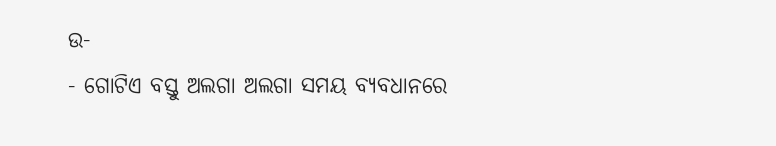ଉ-
- ଗୋଟିଏ ବସ୍ତୁ ଅଲଗା ଅଲଗା ସମୟ ବ୍ୟବଧାନରେ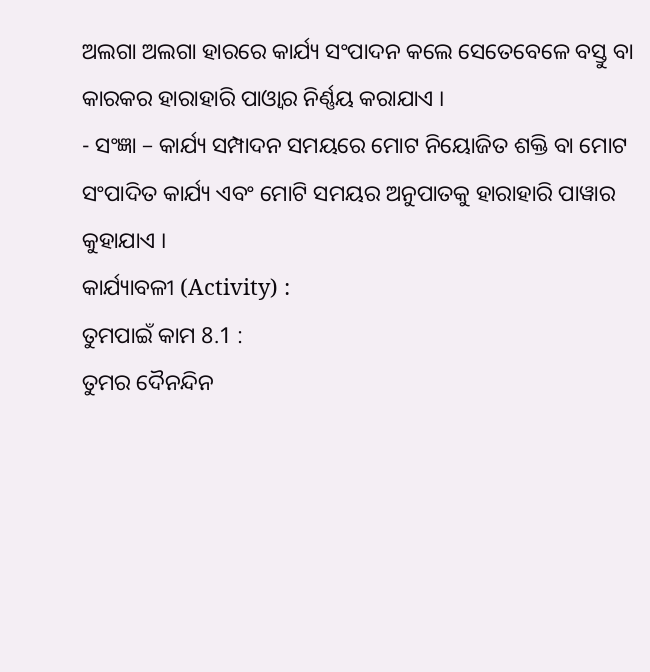ଅଲଗା ଅଲଗା ହାରରେ କାର୍ଯ୍ୟ ସଂପାଦନ କଲେ ସେତେବେଳେ ବସ୍ତୁ ବା କାରକର ହାରାହାରି ପାଓ୍ବାର ନିର୍ଣ୍ଣୟ କରାଯାଏ ।
- ସଂଜ୍ଞା – କାର୍ଯ୍ୟ ସମ୍ପାଦନ ସମୟରେ ମୋଟ ନିୟୋଜିତ ଶକ୍ତି ବା ମୋଟ ସଂପାଦିତ କାର୍ଯ୍ୟ ଏବଂ ମୋଟି ସମୟର ଅନୁପାତକୁ ହାରାହାରି ପାୱାର କୁହାଯାଏ ।
କାର୍ଯ୍ୟାବଳୀ (Activity) :
ତୁମପାଇଁ କାମ 8.1 :
ତୁମର ଦୈନନ୍ଦିନ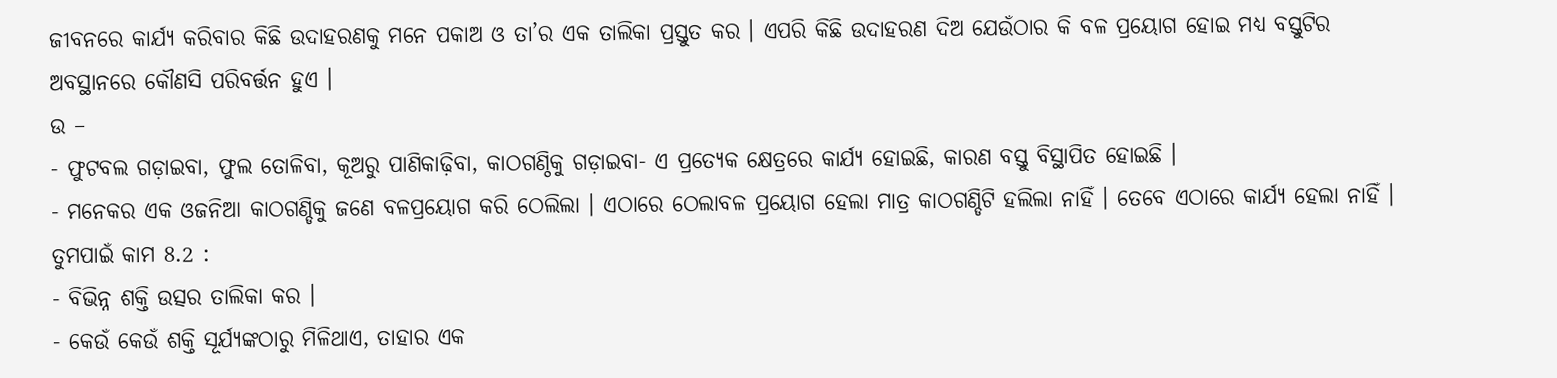ଜୀବନରେ କାର୍ଯ୍ୟ କରିବାର କିଛି ଉଦାହରଣକୁ ମନେ ପକାଅ ଓ ତା’ର ଏକ ତାଲିକା ପ୍ରସ୍ତୁତ କର । ଏପରି କିଛି ଉଦାହରଣ ଦିଅ ଯେଉଁଠାର କି ବଳ ପ୍ରୟୋଗ ହୋଇ ମଧ୍ୟ ବସ୍ତୁଟିର ଅବସ୍ଥାନରେ କୌଣସି ପରିବର୍ତ୍ତନ ହୁଏ ।
ଉ –
- ଫୁଟବଲ ଗଡ଼ାଇବା, ଫୁଲ ତୋଳିବା, କୂଅରୁ ପାଣିକାଢ଼ିବା, କାଠଗଣ୍ଠିକୁ ଗଡ଼ାଇବା- ଏ ପ୍ରତ୍ୟେକ କ୍ଷେତ୍ରରେ କାର୍ଯ୍ୟ ହୋଇଛି, କାରଣ ବସ୍ତୁ ବିସ୍ଥାପିତ ହୋଇଛି ।
- ମନେକର ଏକ ଓଜନିଆ କାଠଗଣ୍ଡିକୁ ଜଣେ ବଳପ୍ରୟୋଗ କରି ଠେଲିଲା । ଏଠାରେ ଠେଲାବଳ ପ୍ରୟୋଗ ହେଲା ମାତ୍ର କାଠଗଣ୍ଡିଟି ହଲିଲା ନାହିଁ । ତେବେ ଏଠାରେ କାର୍ଯ୍ୟ ହେଲା ନାହିଁ ।
ତୁମପାଇଁ କାମ 8.2 :
- ବିଭିନ୍ନ ଶକ୍ତି ଉତ୍ସର ତାଲିକା କର ।
- କେଉଁ କେଉଁ ଶକ୍ତି ସୂର୍ଯ୍ୟଙ୍କଠାରୁ ମିଳିଥାଏ, ତାହାର ଏକ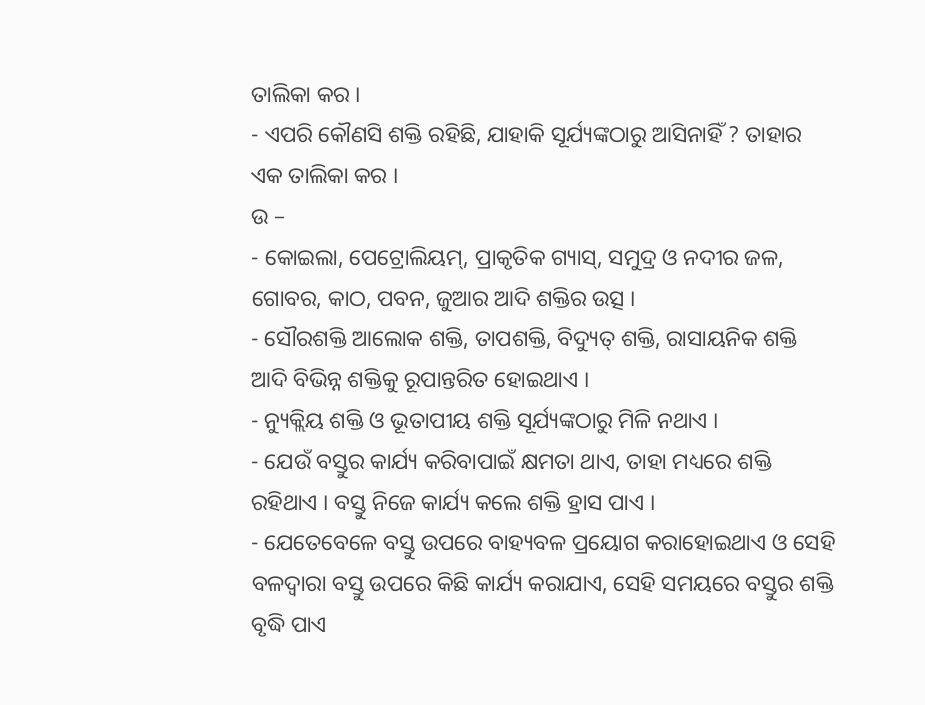ତାଲିକା କର ।
- ଏପରି କୌଣସି ଶକ୍ତି ରହିଛି, ଯାହାକି ସୂର୍ଯ୍ୟଙ୍କଠାରୁ ଆସିନାହିଁ ? ତାହାର ଏକ ତାଲିକା କର ।
ଉ –
- କୋଇଲା, ପେଟ୍ରୋଲିୟମ୍, ପ୍ରାକୃତିକ ଗ୍ୟାସ୍, ସମୁଦ୍ର ଓ ନଦୀର ଜଳ, ଗୋବର, କାଠ, ପବନ, ଜୁଆର ଆଦି ଶକ୍ତିର ଉତ୍ସ ।
- ସୌରଶକ୍ତି ଆଲୋକ ଶକ୍ତି, ତାପଶକ୍ତି, ବିଦ୍ୟୁତ୍ ଶକ୍ତି, ରାସାୟନିକ ଶକ୍ତି ଆଦି ବିଭିନ୍ନ ଶକ୍ତିକୁ ରୂପାନ୍ତରିତ ହୋଇଥାଏ ।
- ନ୍ୟୁକ୍ଲିୟ ଶକ୍ତି ଓ ଭୂତାପୀୟ ଶକ୍ତି ସୂର୍ଯ୍ୟଙ୍କଠାରୁ ମିଳି ନଥାଏ ।
- ଯେଉଁ ବସ୍ତୁର କାର୍ଯ୍ୟ କରିବାପାଇଁ କ୍ଷମତା ଥାଏ, ତାହା ମଧ୍ୟରେ ଶକ୍ତି ରହିଥାଏ । ବସ୍ତୁ ନିଜେ କାର୍ଯ୍ୟ କଲେ ଶକ୍ତି ହ୍ରାସ ପାଏ ।
- ଯେତେବେଳେ ବସ୍ତୁ ଉପରେ ବାହ୍ୟବଳ ପ୍ରୟୋଗ କରାହୋଇଥାଏ ଓ ସେହି ବଳଦ୍ଵାରା ବସ୍ତୁ ଉପରେ କିଛି କାର୍ଯ୍ୟ କରାଯାଏ, ସେହି ସମୟରେ ବସ୍ତୁର ଶକ୍ତି ବୃଦ୍ଧି ପାଏ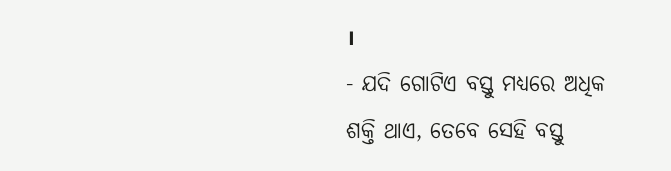।
- ଯଦି ଗୋଟିଏ ବସ୍ତୁ ମଧ୍ୟରେ ଅଧିକ ଶକ୍ତି ଥାଏ, ତେବେ ସେହି ବସ୍ତୁ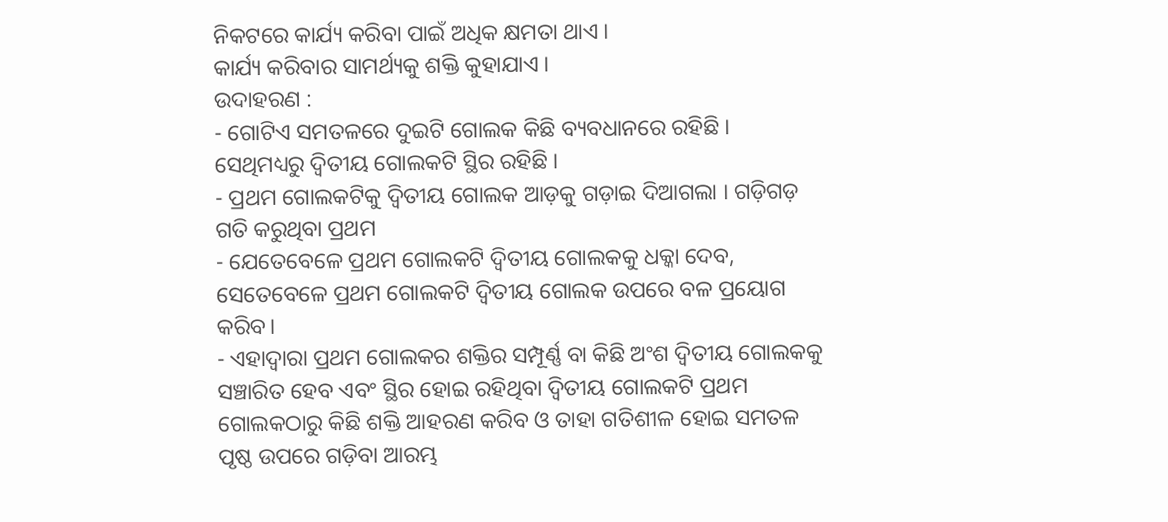ନିକଟରେ କାର୍ଯ୍ୟ କରିବା ପାଇଁ ଅଧିକ କ୍ଷମତା ଥାଏ ।
କାର୍ଯ୍ୟ କରିବାର ସାମର୍ଥ୍ୟକୁ ଶକ୍ତି କୁହାଯାଏ ।
ଉଦାହରଣ :
- ଗୋଟିଏ ସମତଳରେ ଦୁଇଟି ଗୋଲକ କିଛି ବ୍ୟବଧାନରେ ରହିଛି । ସେଥିମଧ୍ୟରୁ ଦ୍ଵିତୀୟ ଗୋଲକଟି ସ୍ଥିର ରହିଛି ।
- ପ୍ରଥମ ଗୋଲକଟିକୁ ଦ୍ଵିତୀୟ ଗୋଲକ ଆଡ଼କୁ ଗଡ଼ାଇ ଦିଆଗଲା । ଗଡ଼ିଗଡ଼ ଗତି କରୁଥିବା ପ୍ରଥମ
- ଯେତେବେଳେ ପ୍ରଥମ ଗୋଲକଟି ଦ୍ଵିତୀୟ ଗୋଲକକୁ ଧକ୍କା ଦେବ, ସେତେବେଳେ ପ୍ରଥମ ଗୋଲକଟି ଦ୍ଵିତୀୟ ଗୋଲକ ଉପରେ ବଳ ପ୍ରୟୋଗ କରିବ।
- ଏହାଦ୍ଵାରା ପ୍ରଥମ ଗୋଲକର ଶକ୍ତିର ସମ୍ପୂର୍ଣ୍ଣ ବା କିଛି ଅଂଶ ଦ୍ୱିତୀୟ ଗୋଲକକୁ ସଞ୍ଚାରିତ ହେବ ଏବଂ ସ୍ଥିର ହୋଇ ରହିଥିବା ଦ୍ଵିତୀୟ ଗୋଲକଟି ପ୍ରଥମ ଗୋଲକଠାରୁ କିଛି ଶକ୍ତି ଆହରଣ କରିବ ଓ ତାହା ଗତିଶୀଳ ହୋଇ ସମତଳ ପୃଷ୍ଠ ଉପରେ ଗଡ଼ିବା ଆରମ୍ଭ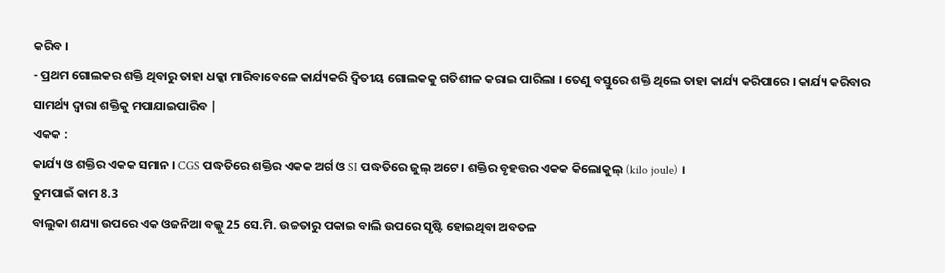କରିବ ।
- ପ୍ରଥମ ଗୋଲକର ଶକ୍ତି ଥିବାରୁ ତାହା ଧକ୍କା ମାରିବାବେଳେ କାର୍ଯ୍ୟକରି ଦ୍ଵିତୀୟ ଗୋଲକକୁ ଗତିଶୀଳ କରାଇ ପାରିଲା । ତେଣୁ ବସ୍ତୁରେ ଶକ୍ତି ଥିଲେ ତାହା କାର୍ଯ୍ୟ କରିପାରେ । କାର୍ଯ୍ୟ କରିବାର ସାମର୍ଥ୍ୟ ଦ୍ଵାରା ଶକ୍ତିକୁ ମପାଯାଇପାରିବ |
ଏକକ :
କାର୍ଯ୍ୟ ଓ ଶକ୍ତିର ଏକକ ସମାନ । CGS ପଦ୍ଧତିରେ ଶକ୍ତିର ଏକକ ଅର୍ଗ ଓ SI ପଦ୍ଧତିରେ ଜୁଲ୍ ଅଟେ । ଶକ୍ତିର ବୃହତ୍ତର ଏକକ କିଲୋକୁଲ୍ (kilo joule) ।
ତୁମପାଇଁ କାମ 8.3
ବାଲୁକା ଶଯ୍ୟା ଉପରେ ଏକ ଓଜନିଆ ବଲ୍କୁ 25 ସେ.ମି. ଉଚ୍ଚତାରୁ ପକାଇ ବାଲି ଉପରେ ସୃଷ୍ଟି ହୋଇଥିବା ଅବତଳ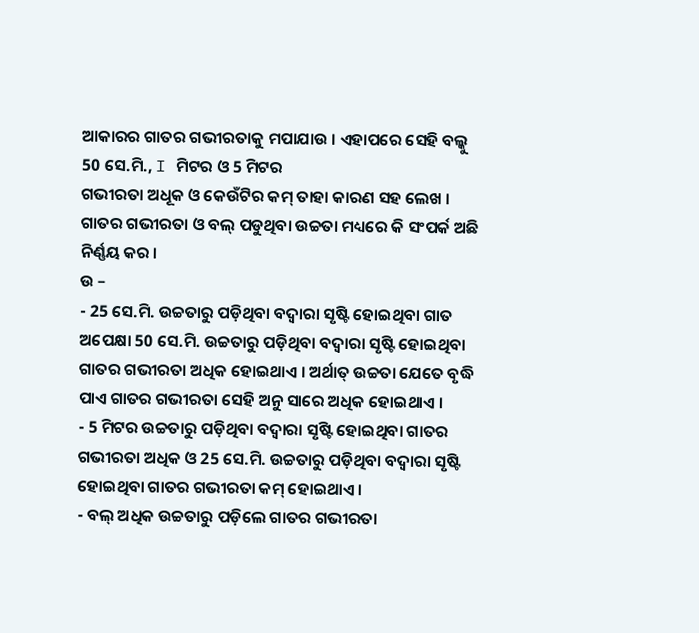ଆକାରର ଗାତର ଗଭୀରତାକୁ ମପାଯାଉ । ଏହାପରେ ସେହି ବଲ୍କୁ 50 ସେ.ମି., I ମିଟର ଓ 5 ମିଟର
ଗଭୀରତା ଅଧୂକ ଓ କେଉଁଟିର କମ୍ ତାହା କାରଣ ସହ ଲେଖ । ଗାତର ଗଭୀରତା ଓ ବଲ୍ ପଡୁଥିବା ଉଚ୍ଚତା ମଧ୍ୟରେ କି ସଂପର୍କ ଅଛି ନିର୍ଣ୍ଣୟ କର ।
ଉ –
- 25 ସେ.ମି. ଉଚ୍ଚତାରୁ ପଡ଼ିଥିବା ବଦ୍ଵାରା ସୃଷ୍ଟି ହୋଇଥିବା ଗାତ ଅପେକ୍ଷା 50 ସେ.ମି. ଉଚ୍ଚତାରୁ ପଡ଼ିଥିବା ବଦ୍ଵାରା ସୃଷ୍ଟି ହୋଇଥିବା ଗାତର ଗଭୀରତା ଅଧିକ ହୋଇଥାଏ । ଅର୍ଥାତ୍ ଉଚ୍ଚତା ଯେତେ ବୃଦ୍ଧି ପାଏ ଗାତର ଗଭୀରତା ସେହି ଅନୁ ସାରେ ଅଧିକ ହୋଇଥାଏ ।
- 5 ମିଟର ଉଚ୍ଚତାରୁ ପଡ଼ିଥିବା ବଦ୍ଵାରା ସୃଷ୍ଟି ହୋଇଥିବା ଗାତର ଗଭୀରତା ଅଧିକ ଓ 25 ସେ.ମି. ଉଚ୍ଚତାରୁ ପଡ଼ିଥିବା ବଦ୍ଵାରା ସୃଷ୍ଟି ହୋଇଥିବା ଗାତର ଗଭୀରତା କମ୍ ହୋଇଥାଏ ।
- ବଲ୍ ଅଧିକ ଉଚ୍ଚତାରୁ ପଡ଼ିଲେ ଗାତର ଗଭୀରତା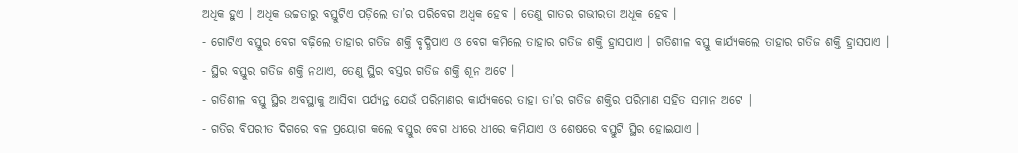ଅଧିକ ହୁଏ । ଅଧିକ ଉଚ୍ଚତାରୁ ବସ୍ତୁଟିଏ ପଡ଼ିଲେ ତା’ର ପରିବେଗ ଅଧ୍ବକ ହେବ । ତେଣୁ ଗାତର ଗଭୀରତା ଅଧୂକ ହେବ ।
- ଗୋଟିଏ ବସ୍ତୁର ବେଗ ବଢ଼ିଲେ ତାହାର ଗତିଜ ଶକ୍ତି ବୃଦ୍ଧିପାଏ ଓ ବେଗ କମିଲେ ତାହାର ଗତିଜ ଶକ୍ତି ହ୍ରାସପାଏ । ଗତିଶୀଳ ବସ୍ତୁ କାର୍ଯ୍ୟକଲେ ତାହାର ଗତିଜ ଶକ୍ତି ହ୍ରାସପାଏ ।
- ସ୍ଥିର ବସ୍ତୁର ଗତିଜ ଶକ୍ତି ନଥାଏ, ତେଣୁ ସ୍ଥିର ବସ୍ତର ଗତିଜ ଶକ୍ତି ଶୂନ ଅଟେ ।
- ଗତିଶୀଳ ବସ୍ତୁ ସ୍ଥିର ଅବସ୍ଥାକୁ ଆସିବା ପର୍ଯ୍ୟନ୍ତ ଯେଉଁ ପରିମାଣର କାର୍ଯ୍ୟକରେ ତାହା ତା’ର ଗତିଜ ଶକ୍ତିର ପରିମାଣ ସହିତ ସମାନ ଅଟେ |
- ଗତିର ବିପରୀତ ଦିଗରେ ବଳ ପ୍ରୟୋଗ କଲେ ବସ୍ତୁର ବେଗ ଧୀରେ ଧୀରେ କମିଯାଏ ଓ ଶେଷରେ ବସ୍ତୁଟି ସ୍ଥିର ହୋଇଯାଏ ।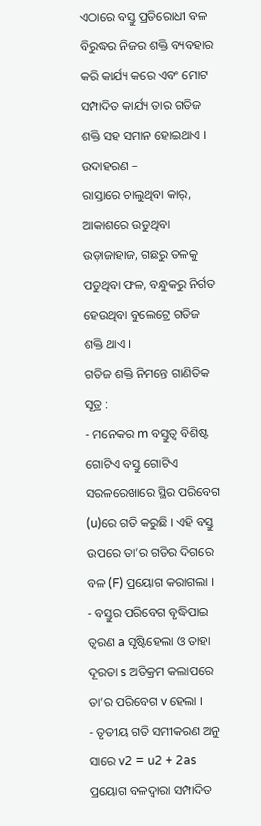ଏଠାରେ ବସ୍ତୁ ପ୍ରତିରୋଧୀ ବଳ ବିରୁଦ୍ଧର ନିଜର ଶକ୍ତି ବ୍ୟବହାର କରି କାର୍ଯ୍ୟ କରେ ଏବଂ ମୋଟ ସମ୍ପାଦିତ କାର୍ଯ୍ୟ ତାର ଗତିଜ ଶକ୍ତି ସହ ସମାନ ହୋଇଥାଏ ।
ଉଦାହରଣ –
ରାସ୍ତାରେ ଚାଲୁଥିବା କାର୍, ଆକାଶରେ ଉଡୁଥିବା ଉଡ଼ାଜାହାଜ, ଗଛରୁ ତଳକୁ ପଡୁଥିବା ଫଳ, ବନ୍ଧୁକରୁ ନିର୍ଗତ ହେଉଥିବା ବୁଲେଟ୍ରେ ଗତିଜ ଶକ୍ତି ଥାଏ ।
ଗତିଜ ଶକ୍ତି ନିମନ୍ତେ ଗାଣିତିକ ସୂତ୍ର :
- ମନେକର m ବସ୍ତୁତ୍ଵ ବିଶିଷ୍ଟ ଗୋଟିଏ ବସ୍ତୁ ଗୋଟିଏ ସରଳରେଖାରେ ସ୍ଥିର ପରିବେଗ (u)ରେ ଗତି କରୁଛି । ଏହି ବସ୍ତୁ ଉପରେ ତା’ର ଗତିର ଦିଗରେ ବଳ (F) ପ୍ରୟୋଗ କରାଗଲା ।
- ବସ୍ତୁର ପରିବେଗ ବୃଦ୍ଧିପାଇ ତ୍ଵରଣ a ସୃଷ୍ଟିହେଲା ଓ ତାହା ଦୂରତା s ଅତିକ୍ରମ କଲାପରେ ତା’ର ପରିବେଗ v ହେଲା ।
- ତୃତୀୟ ଗତି ସମୀକରଣ ଅନୁ ସାରେ v2 = u2 + 2as
ପ୍ରୟୋଗ ବଳଦ୍ଵାରା ସମ୍ପାଦିତ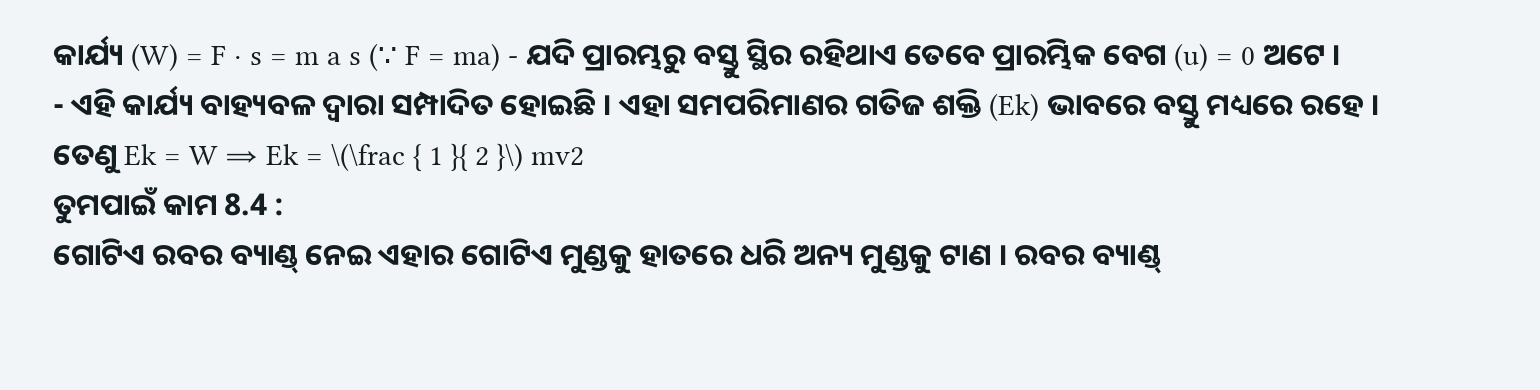କାର୍ଯ୍ୟ (W) = F · s = m a s (∵ F = ma) - ଯଦି ପ୍ରାରମ୍ଭରୁ ବସ୍ତୁ ସ୍ଥିର ରହିଥାଏ ତେବେ ପ୍ରାରମ୍ଭିକ ବେଗ (u) = 0 ଅଟେ ।
- ଏହି କାର୍ଯ୍ୟ ବାହ୍ୟବଳ ଦ୍ଵାରା ସମ୍ପାଦିତ ହୋଇଛି । ଏହା ସମପରିମାଣର ଗତିଜ ଶକ୍ତି (Ek) ଭାବରେ ବସ୍ତୁ ମଧ୍ୟରେ ରହେ ।
ତେଣୁ Ek = W ⇒ Ek = \(\frac { 1 }{ 2 }\) mv2
ତୁମପାଇଁ କାମ 8.4 :
ଗୋଟିଏ ରବର ବ୍ୟାଣ୍ଡ୍ ନେଇ ଏହାର ଗୋଟିଏ ମୁଣ୍ଡକୁ ହାତରେ ଧରି ଅନ୍ୟ ମୁଣ୍ଡକୁ ଟାଣ । ରବର ବ୍ୟାଣ୍ଡ୍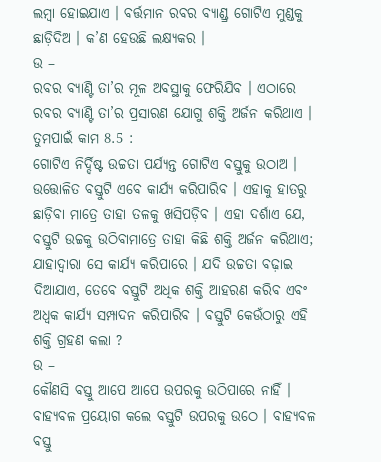ଲମ୍ବା ହୋଇଯାଏ । ବର୍ତ୍ତମାନ ରବର ବ୍ୟାଣ୍ଡ୍ର ଗୋଟିଏ ମୁଣ୍ଡକୁ ଛାଡ଼ିଦିଅ । କ’ଣ ହେଉଛି ଲକ୍ଷ୍ୟକର ।
ଉ –
ରବର ବ୍ୟାଣ୍ଟି ତା’ର ମୂଳ ଅବସ୍ଥାକୁ ଫେରିଯିବ । ଏଠାରେ ରବର ବ୍ୟାଣ୍ଟି ତା’ର ପ୍ରସାରଣ ଯୋଗୁ ଶକ୍ତି ଅର୍ଜନ କରିଥାଏ ।
ତୁମପାଇଁ କାମ 8.5 :
ଗୋଟିଏ ନିର୍ଦ୍ଦିଷ୍ଟ ଉଚ୍ଚତା ପର୍ଯ୍ୟନ୍ତ ଗୋଟିଏ ବସ୍ତୁକୁ ଉଠାଅ । ଉତ୍ତୋଳିତ ବସ୍ତୁଟି ଏବେ କାର୍ଯ୍ୟ କରିପାରିବ । ଏହାକୁ ହାତରୁ ଛାଡ଼ିବା ମାତ୍ରେ ତାହା ତଳକୁ ଖସିପଡ଼ିବ । ଏହା ଦର୍ଶାଏ ଯେ, ବସ୍ତୁଟି ଉଚ୍ଚକୁ ଉଠିବାମାତ୍ରେ ତାହା କିଛି ଶକ୍ତି ଅର୍ଜନ କରିଥାଏ; ଯାହାଦ୍ଵାରା ସେ କାର୍ଯ୍ୟ କରିପାରେ । ଯଦି ଉଚ୍ଚତା ବଢ଼ାଇ ଦିଆଯାଏ, ତେବେ ବସ୍ତୁଟି ଅଧିକ ଶକ୍ତି ଆହରଣ କରିବ ଏବଂ ଅଧ୍ବକ କାର୍ଯ୍ୟ ସମ୍ପାଦନ କରିପାରିବ । ବସ୍ତୁଟି କେଉଁଠାରୁ ଏହି ଶକ୍ତି ଗ୍ରହଣ କଲା ?
ଉ –
କୌଣସି ବସ୍ତୁ ଆପେ ଆପେ ଉପରକୁ ଉଠିପାରେ ନାହିଁ । ବାହ୍ୟବଳ ପ୍ରୟୋଗ କଲେ ବସ୍ତୁଟି ଉପରକୁ ଉଠେ । ବାହ୍ୟବଳ ବସ୍ତୁ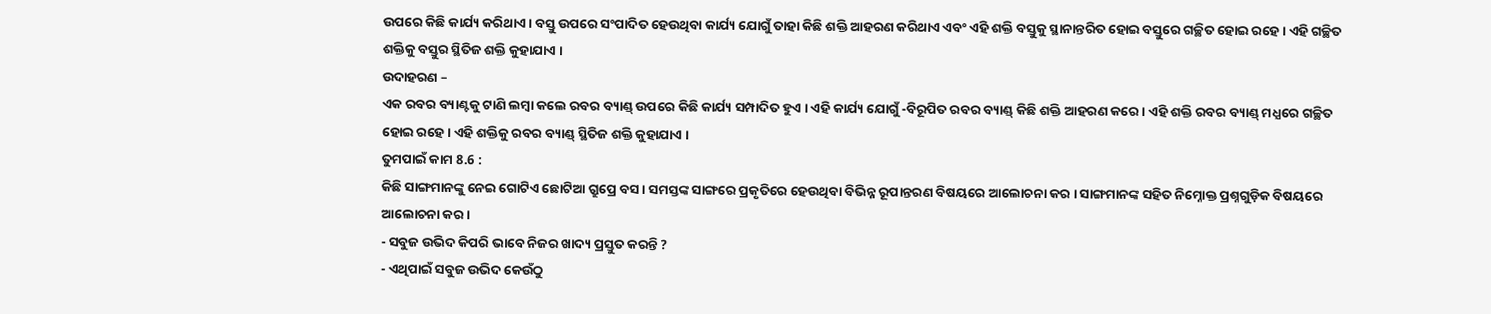ଉପରେ କିଛି କାର୍ଯ୍ୟ କରିଥାଏ । ବସ୍ତୁ ଉପରେ ସଂପାଦିତ ହେଉଥିବା କାର୍ଯ୍ୟ ଯୋଗୁଁ ତାହା କିଛି ଶକ୍ତି ଆହରଣ କରିଥାଏ ଏବଂ ଏହି ଶକ୍ତି ବସ୍ତୁକୁ ସ୍ଥାନାନ୍ତରିତ ହୋଇ ବସ୍ତୁରେ ଗଚ୍ଛିତ ହୋଇ ରହେ । ଏହି ଗଚ୍ଛିତ ଶକ୍ତିକୁ ବସ୍ତୁର ସ୍ଥିତିଜ ଶକ୍ତି କୁହାଯାଏ ।
ଉଦାହରଣ –
ଏକ ରବର ବ୍ୟାଣ୍ଟକୁ ଟାଣି ଲମ୍ବା କଲେ ରବର ବ୍ୟାଣ୍ଡ୍ ଉପରେ କିଛି କାର୍ଯ୍ୟ ସମ୍ପାଦିତ ହୁଏ । ଏହି କାର୍ଯ୍ୟ ଯୋଗୁଁ -ବିରୂପିତ ରବର ବ୍ୟାଣ୍ଡ୍ କିଛି ଶକ୍ତି ଆହରଣ କରେ । ଏହି ଶକ୍ତି ରବର ବ୍ୟାଣ୍ଡ୍ ମଧ୍ଯରେ ଗଚ୍ଛିତ ହୋଇ ରହେ । ଏହି ଶକ୍ତିକୁ ରବର ବ୍ୟାଣ୍ଡ୍ ସ୍ଥିତିଜ ଶକ୍ତି କୁହାଯାଏ ।
ତୁମପାଇଁ କାମ 8.6 :
କିଛି ସାଙ୍ଗମାନଙ୍କୁ ନେଇ ଗୋଟିଏ ଛୋଟିଆ ଗ୍ରୁପ୍ରେ ବସ । ସମସ୍ତଙ୍କ ସାଙ୍ଗରେ ପ୍ରକୃତିରେ ହେଉଥିବା ବିଭିନ୍ନ ରୂପାନ୍ତରଣ ବିଷୟରେ ଆଲୋଚନା କର । ସାଙ୍ଗମାନଙ୍କ ସହିତ ନିମ୍ନୋକ୍ତ ପ୍ରଶ୍ନଗୁଡ଼ିକ ବିଷୟରେ ଆଲୋଚନା କର ।
- ସବୁଜ ଉଭିଦ କିପରି ଭାବେ ନିଜର ଖାଦ୍ୟ ପ୍ରସ୍ତୁତ କରନ୍ତି ?
- ଏଥିପାଇଁ ସବୁଜ ଉଭିଦ କେଉଁଠୁ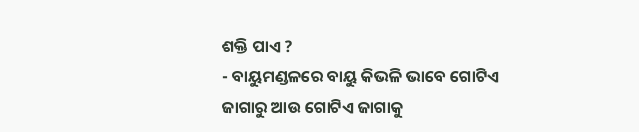ଶକ୍ତି ପାଏ ?
- ବାୟୁମଣ୍ଡଳରେ ବାୟୁ କିଭଳି ଭାବେ ଗୋଟିଏ ଜାଗାରୁ ଆଉ ଗୋଟିଏ ଜାଗାକୁ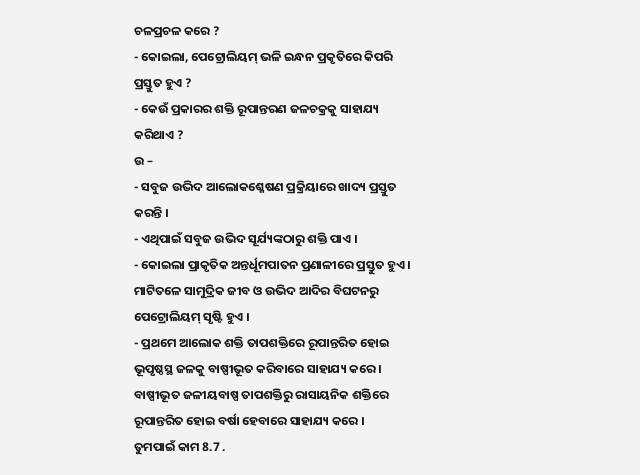ଚଳପ୍ରଚଳ କରେ ?
- କୋଇଲା, ପେଟ୍ରୋଲିୟମ୍ ଭଳି ଇନ୍ଧନ ପ୍ରକୃତିରେ କିପରି ପ୍ରସ୍ତୁତ ହୁଏ ?
- କେଉଁ ପ୍ରକାରର ଶକ୍ତି ରୂପାନ୍ତରଣ ଜଳଚକ୍ରକୁ ସାହାଯ୍ୟ କରିଥାଏ ?
ଉ –
- ସବୁଜ ଉଦ୍ଭିଦ ଆଲୋକଶ୍ଳେଷଣ ପ୍ରକ୍ରିୟାରେ ଖାଦ୍ୟ ପ୍ରସ୍ତୁତ କରନ୍ତି ।
- ଏଥିପାଇଁ ସବୁଜ ଉଭିଦ ସୂର୍ଯ୍ୟଙ୍କଠାରୁ ଶକ୍ତି ପାଏ ।
- କୋଇଲା ପ୍ରାକୃତିକ ଅନ୍ତର୍ଧୂମପାତନ ପ୍ରଣାଳୀରେ ପ୍ରସ୍ତୁତ ହୁଏ । ମାଟିତଳେ ସାମୁଦ୍ରିକ ଜୀବ ଓ ଉଭିଦ ଆଦିର ବିଘଟନରୁ ପେଟ୍ରୋଲିୟମ୍ ସୃଷ୍ଟି ହୁଏ ।
- ପ୍ରଥମେ ଆଲୋକ ଶକ୍ତି ତାପଶକ୍ତିରେ ରୂପାନ୍ତରିତ ହୋଇ ଭୂପୃଷ୍ଠସ୍ଥ ଜଳକୁ ବାଷ୍ପୀଭୂତ କରିବାରେ ସାହାଯ୍ୟ କରେ । ବାଷ୍ପୀଭୂତ ଜଳୀୟବାଷ୍ପ ତାପଶକ୍ତିରୁ ରାସାୟନିକ ଶକ୍ତିରେ ରୂପାନ୍ତରିତ ହୋଇ ବର୍ଷା ହେବାରେ ସାହାଯ୍ୟ କରେ ।
ତୁମପାଇଁ କାମ 8.7 .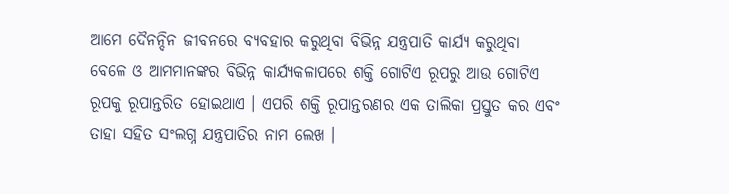ଆମେ ଦୈନନ୍ଦିନ ଜୀବନରେ ବ୍ୟବହାର କରୁଥିବା ବିଭିନ୍ନ ଯନ୍ତ୍ରପାତି କାର୍ଯ୍ୟ କରୁଥିବା ବେଳେ ଓ ଆମମାନଙ୍କର ବିଭିନ୍ନ କାର୍ଯ୍ୟକଳାପରେ ଶକ୍ତି ଗୋଟିଏ ରୂପରୁ ଆଉ ଗୋଟିଏ ରୂପକୁ ରୂପାନ୍ତରିତ ହୋଇଥାଏ । ଏପରି ଶକ୍ତି ରୂପାନ୍ତରଣର ଏକ ତାଲିକା ପ୍ରସ୍ତୁତ କର ଏବଂ ତାହା ସହିତ ସଂଲଗ୍ନ ଯନ୍ତ୍ରପାତିର ନାମ ଲେଖ ।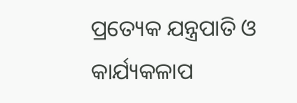ପ୍ରତ୍ୟେକ ଯନ୍ତ୍ରପାତି ଓ କାର୍ଯ୍ୟକଳାପ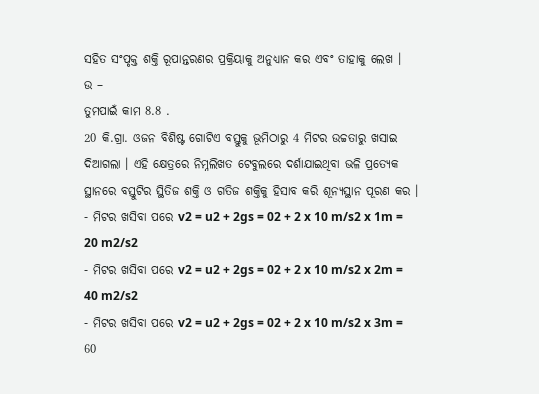ସହିତ ସଂପୃକ୍ତ ଶକ୍ତି ରୂପାନ୍ତରଣର ପ୍ରକ୍ରିୟାକୁ ଅନୁଧ୍ୟାନ କର ଏବଂ ତାହାକୁ ଲେଖ ।
ଉ –
ତୁମପାଇଁ କାମ 8.8 .
20 କି.ଗ୍ରା. ଓଜନ ବିଶିଷ୍ଟ ଗୋଟିଏ ବସ୍ତୁକୁ ଭୂମିଠାରୁ 4 ମିଟର ଉଚ୍ଚତାରୁ ଖସାଇ ଦିଆଗଲା । ଏହି କ୍ଷେତ୍ରରେ ନିମ୍ନଲିଖତ ଟେବୁଲରେ ଦର୍ଶାଯାଇଥିବା ଭଳି ପ୍ରତ୍ୟେକ ସ୍ଥାନରେ ବସ୍ତୁଟିର ସ୍ଥିତିଜ ଶକ୍ତି ଓ ଗତିଜ ଶକ୍ତିକୁ ହିସାବ କରି ଶୂନ୍ୟସ୍ଥାନ ପୂରଣ କର ।
- ମିଟର ଖସିବା ପରେ v2 = u2 + 2gs = 02 + 2 x 10 m/s2 x 1m = 20 m2/s2
- ମିଟର ଖସିବା ପରେ v2 = u2 + 2gs = 02 + 2 x 10 m/s2 x 2m = 40 m2/s2
- ମିଟର ଖସିବା ପରେ v2 = u2 + 2gs = 02 + 2 x 10 m/s2 x 3m = 60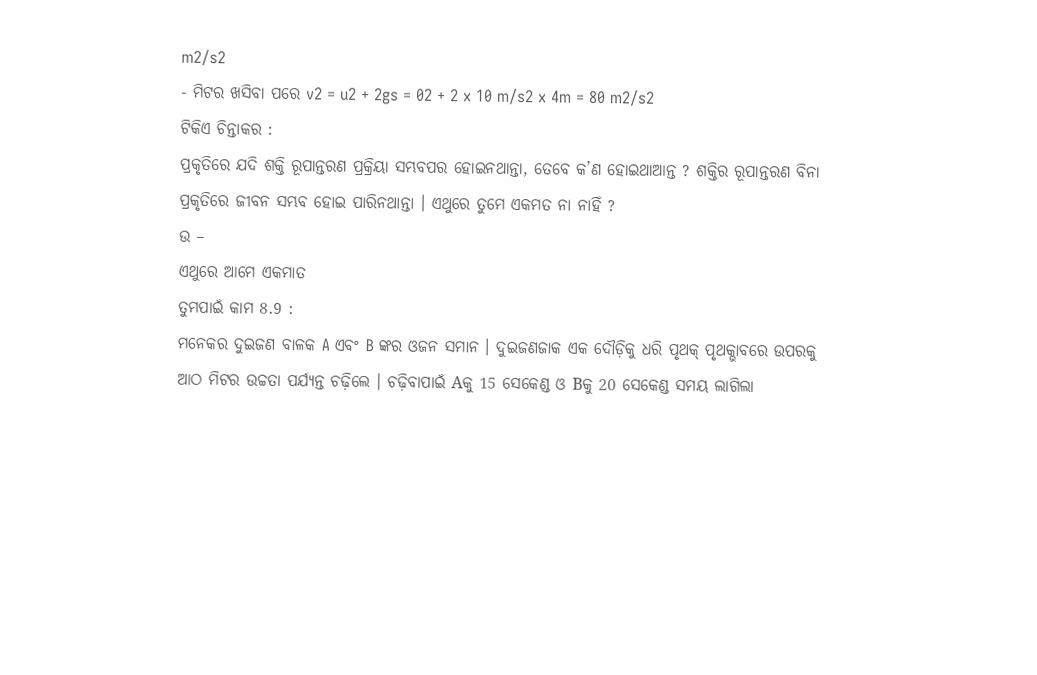m2/s2
- ମିଟର ଖସିବା ପରେ v2 = u2 + 2gs = 02 + 2 x 10 m/s2 x 4m = 80 m2/s2
ଟିକିଏ ଚିନ୍ତାକର :
ପ୍ରକୃତିରେ ଯଦି ଶକ୍ତି ରୂପାନ୍ତରଣ ପ୍ରକ୍ରିୟା ସମ୍ଭବପର ହୋଇନଥାନ୍ତା, ତେବେ କ’ଣ ହୋଇଥାଆନ୍ତ ? ଶକ୍ତିର ରୂପାନ୍ତରଣ ବିନା ପ୍ରକୃତିରେ ଜୀବନ ସମ୍ଭବ ହୋଇ ପାରିନଥାନ୍ତା । ଏଥୁରେ ତୁମେ ଏକମତ ନା ନାହିଁ ?
ଉ –
ଏଥୁରେ ଆମେ ଏକମାତ
ତୁମପାଇଁ କାମ 8.9 :
ମନେକର ଦୁଇଜଣ ବାଳକ A ଏବଂ B ଙ୍କର ଓଜନ ସମାନ । ଦୁଇଜଣଜାକ ଏକ ଦୌଡ଼ିକୁ ଧରି ପୃଥକ୍ ପୃଥକ୍ଭାବରେ ଉପରକୁ ଆଠ ମିଟର ଉଚ୍ଚତା ପର୍ଯ୍ୟନ୍ତ ଚଢ଼ିଲେ । ଚଢ଼ିବାପାଇଁ Aକୁ 15 ସେକେଣ୍ଡ ଓ Bକୁ 20 ସେକେଣ୍ଡ ସମୟ ଲାଗିଲା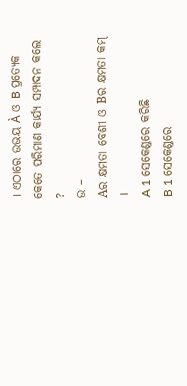। ଏଠାରେ ଉଭୟ À ଓ B ପ୍ରତ୍ୟେକ କେତେ ପରିମାଣ କାର୍ଯ୍ୟ ସମ୍ପାଦନ କଲେ ?
ଉ –
Aର କ୍ଷମତା ବେଶୀ ଓ Bର କ୍ଷମତା କମ୍ ।
A 1 ସେକେଣ୍ଡରେ କରିଛି
B 1 ସେକେଣ୍ଡରେ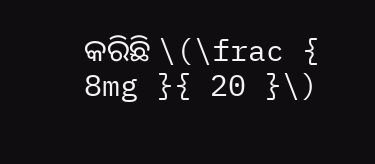କରିଛି \(\frac { 8mg }{ 20 }\)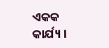ଏକକ କାର୍ଯ୍ୟ ।